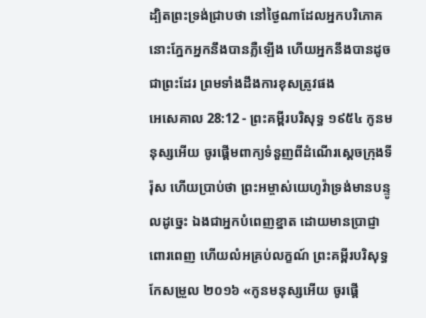ដ្បិតព្រះទ្រង់ជ្រាបថា នៅថ្ងៃណាដែលអ្នកបរិភោគ នោះភ្នែកអ្នកនឹងបានភ្លឺឡើង ហើយអ្នកនឹងបានដូចជាព្រះដែរ ព្រមទាំងដឹងការខុសត្រូវផង
អេសេគាល 28:12 - ព្រះគម្ពីរបរិសុទ្ធ ១៩៥៤ កូនមនុស្សអើយ ចូរផ្តើមពាក្យទំនួញពីដំណើរស្តេចក្រុងទីរ៉ុស ហើយប្រាប់ថា ព្រះអម្ចាស់យេហូវ៉ាទ្រង់មានបន្ទូលដូច្នេះ ឯងជាអ្នកបំពេញខ្នាត ដោយមានប្រាជ្ញាពោរពេញ ហើយលំអគ្រប់លក្ខណ៍ ព្រះគម្ពីរបរិសុទ្ធកែសម្រួល ២០១៦ «កូនមនុស្សអើយ ចូរផ្តើ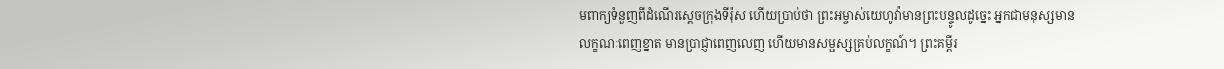មពាក្យទំនួញពីដំណើរស្តេចក្រុងទីរ៉ុស ហើយប្រាប់ថា ព្រះអម្ចាស់យេហូវ៉ាមានព្រះបន្ទូលដូច្នេះ អ្នកជាមនុស្សមានលក្ខណៈពេញខ្នាត មានប្រាជ្ញាពេញលេញ ហើយមានសម្ផស្សគ្រប់លក្ខណ៍។ ព្រះគម្ពីរ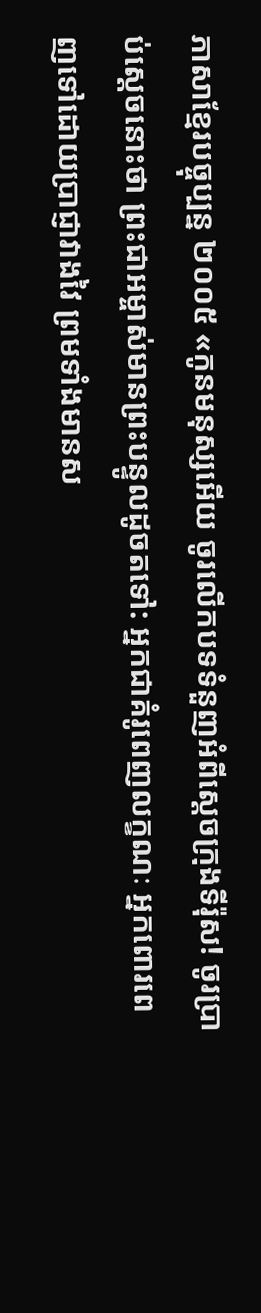ភាសាខ្មែរបច្ចុប្បន្ន ២០០៥ «កូនមនុស្សអើយ ចូរលើកបទទំនួញអំពីស្ដេចក្រុងទីរ៉ុស! ចូរប្រាប់ស្ដេចនោះថា ព្រះជាអម្ចាស់មានព្រះបន្ទូលដូចតទៅ: អ្នកជាគំរូពេញលក្ខណៈ អ្នកពោរពេញទៅដោយប្រាជ្ញាវាងវៃ ព្រមទាំងមានស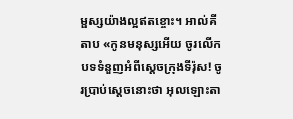ម្ផស្សយ៉ាងល្អឥតខ្ចោះ។ អាល់គីតាប «កូនមនុស្សអើយ ចូរលើកបទទំនួញអំពីស្ដេចក្រុងទីរ៉ុស! ចូរប្រាប់ស្ដេចនោះថា អុលឡោះតា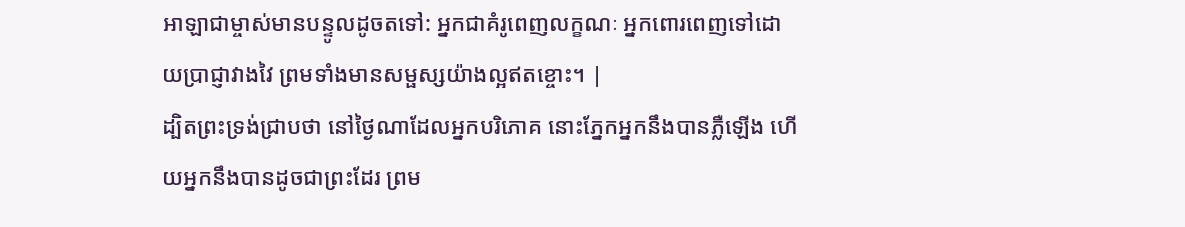អាឡាជាម្ចាស់មានបន្ទូលដូចតទៅ: អ្នកជាគំរូពេញលក្ខណៈ អ្នកពោរពេញទៅដោយប្រាជ្ញាវាងវៃ ព្រមទាំងមានសម្ផស្សយ៉ាងល្អឥតខ្ចោះ។ |
ដ្បិតព្រះទ្រង់ជ្រាបថា នៅថ្ងៃណាដែលអ្នកបរិភោគ នោះភ្នែកអ្នកនឹងបានភ្លឺឡើង ហើយអ្នកនឹងបានដូចជាព្រះដែរ ព្រម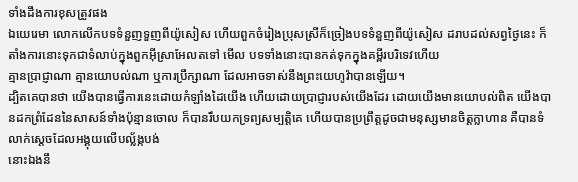ទាំងដឹងការខុសត្រូវផង
ឯយេរេមា លោកលើកបទទំនួញទួញពីយ៉ូសៀស ហើយពួកចំរៀងប្រុសស្រីក៏ច្រៀងបទទំនួញពីយ៉ូសៀស ដរាបដល់សព្វថ្ងៃនេះ ក៏តាំងការនោះទុកជាទំលាប់ក្នុងពួកអ៊ីស្រាអែលតទៅ មើល បទទាំងនោះបានកត់ទុកក្នុងគម្ពីរបរិទេវហើយ
គ្មានប្រាជ្ញាណា គ្មានយោបល់ណា ឬការប្រឹក្សាណា ដែលអាចទាស់នឹងព្រះយេហូវ៉ាបានឡើយ។
ដ្បិតគេបានថា យើងបានធ្វើការនេះដោយកំឡាំងដៃយើង ហើយដោយប្រាជ្ញារបស់យើងដែរ ដោយយើងមានយោបល់ពិត យើងបានដកព្រំដែននៃសាសន៍ទាំងប៉ុន្មានចោល ក៏បានរឹបយកទ្រព្យសម្បត្តិគេ ហើយបានប្រព្រឹត្តដូចជាមនុស្សមានចិត្តក្លាហាន គឺបានទំលាក់ស្តេចដែលអង្គុយលើបល្ល័ង្កបង់
នោះឯងនឹ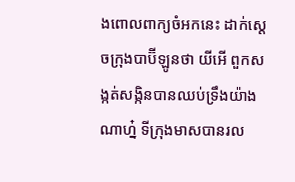ងពោលពាក្យចំអកនេះ ដាក់ស្តេចក្រុងបាប៊ីឡូនថា យីអើ ពួកសង្កត់សង្កិនបានឈប់ទ្រឹងយ៉ាងណាហ្ន៎ ទីក្រុងមាសបានរល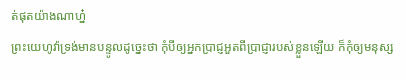ត់ផុតយ៉ាងណាហ្ន៎
ព្រះយេហូវ៉ាទ្រង់មានបន្ទូលដូច្នេះថា កុំបីឲ្យអ្នកប្រាជ្ញអួតពីប្រាជ្ញារបស់ខ្លួនឡើយ ក៏កុំឲ្យមនុស្ស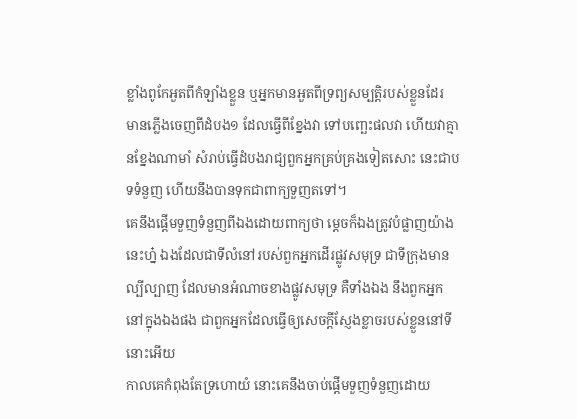ខ្លាំងពូកែអួតពីកំឡាំងខ្លួន ឬអ្នកមានអួតពីទ្រព្យសម្បត្តិរបស់ខ្លួនដែរ
មានភ្លើងចេញពីដំបង១ ដែលធ្វើពីខ្នែងវា ទៅបញ្ឆេះផលវា ហើយវាគ្មានខ្នែងណាមាំ សំរាប់ធ្វើដំបងរាជ្យពួកអ្នកគ្រប់គ្រងទៀតសោះ នេះជាបទទំនួញ ហើយនឹងបានទុកជាពាក្យទួញតទៅ។
គេនឹងផ្តើមទួញទំនួញពីឯងដោយពាក្យថា ម្តេចក៏ឯងត្រូវបំផ្លាញយ៉ាងនេះហ្ន៎ ឯងដែលជាទីលំនៅរបស់ពួកអ្នកដើរផ្លូវសមុទ្រ ជាទីក្រុងមានល្បីល្បាញ ដែលមានអំណាចខាងផ្លូវសមុទ្រ គឺទាំងឯង នឹងពួកអ្នកនៅក្នុងឯងផង ជាពួកអ្នកដែលធ្វើឲ្យសេចក្ដីស្ញែងខ្លាចរបស់ខ្លួននៅទីនោះអើយ
កាលគេកំពុងតែទ្រហោយំ នោះគេនឹងចាប់ផ្តើមទួញទំនួញដោយ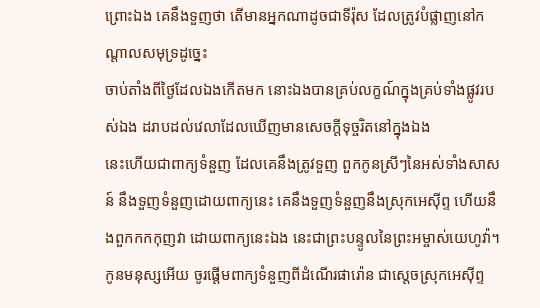ព្រោះឯង គេនឹងទួញថា តើមានអ្នកណាដូចជាទីរ៉ុស ដែលត្រូវបំផ្លាញនៅកណ្តាលសមុទ្រដូច្នេះ
ចាប់តាំងពីថ្ងៃដែលឯងកើតមក នោះឯងបានគ្រប់លក្ខណ៍ក្នុងគ្រប់ទាំងផ្លូវរបស់ឯង ដរាបដល់វេលាដែលឃើញមានសេចក្ដីទុច្ចរិតនៅក្នុងឯង
នេះហើយជាពាក្យទំនួញ ដែលគេនឹងត្រូវទួញ ពួកកូនស្រីៗនៃអស់ទាំងសាសន៍ នឹងទួញទំនួញដោយពាក្យនេះ គេនឹងទួញទំនួញនឹងស្រុកអេស៊ីព្ទ ហើយនឹងពួកកកកុញវា ដោយពាក្យនេះឯង នេះជាព្រះបន្ទូលនៃព្រះអម្ចាស់យេហូវ៉ា។
កូនមនុស្សអើយ ចូរផ្តើមពាក្យទំនួញពីដំណើរផារ៉ោន ជាស្តេចស្រុកអេស៊ីព្ទ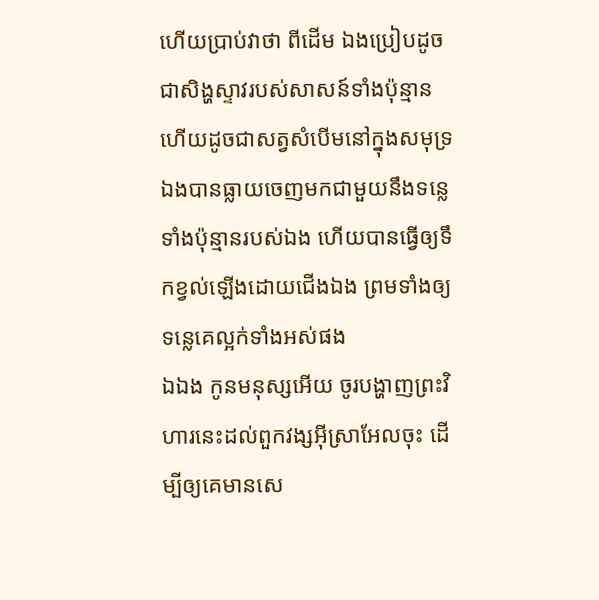ហើយប្រាប់វាថា ពីដើម ឯងប្រៀបដូចជាសិង្ហស្ទាវរបស់សាសន៍ទាំងប៉ុន្មាន ហើយដូចជាសត្វសំបើមនៅក្នុងសមុទ្រ ឯងបានធ្លាយចេញមកជាមួយនឹងទន្លេទាំងប៉ុន្មានរបស់ឯង ហើយបានធ្វើឲ្យទឹកខ្វល់ឡើងដោយជើងឯង ព្រមទាំងឲ្យទន្លេគេល្អក់ទាំងអស់ផង
ឯឯង កូនមនុស្សអើយ ចូរបង្ហាញព្រះវិហារនេះដល់ពួកវង្សអ៊ីស្រាអែលចុះ ដើម្បីឲ្យគេមានសេ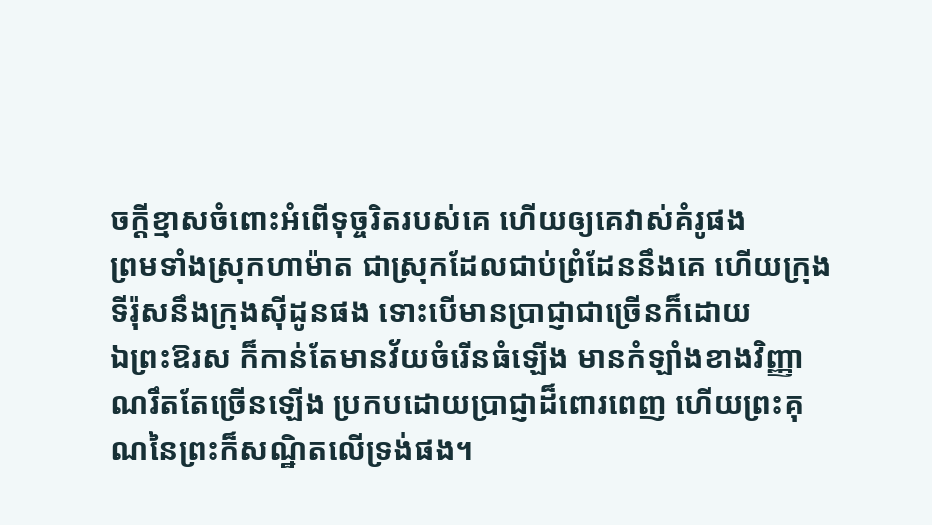ចក្ដីខ្មាសចំពោះអំពើទុច្ចរិតរបស់គេ ហើយឲ្យគេវាស់គំរូផង
ព្រមទាំងស្រុកហាម៉ាត ជាស្រុកដែលជាប់ព្រំដែននឹងគេ ហើយក្រុងទីរ៉ុសនឹងក្រុងស៊ីដូនផង ទោះបើមានប្រាជ្ញាជាច្រើនក៏ដោយ
ឯព្រះឱរស ក៏កាន់តែមានវ័យចំរើនធំឡើង មានកំឡាំងខាងវិញ្ញាណរឹតតែច្រើនឡើង ប្រកបដោយប្រាជ្ញាដ៏ពោរពេញ ហើយព្រះគុណនៃព្រះក៏សណ្ឋិតលើទ្រង់ផង។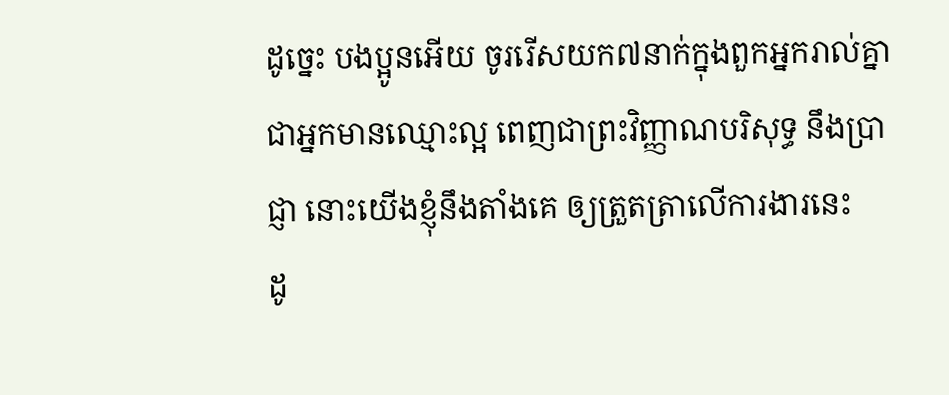ដូច្នេះ បងប្អូនអើយ ចូររើសយក៧នាក់ក្នុងពួកអ្នករាល់គ្នា ជាអ្នកមានឈ្មោះល្អ ពេញជាព្រះវិញ្ញាណបរិសុទ្ធ នឹងប្រាជ្ញា នោះយើងខ្ញុំនឹងតាំងគេ ឲ្យត្រួតត្រាលើការងារនេះ
ដូ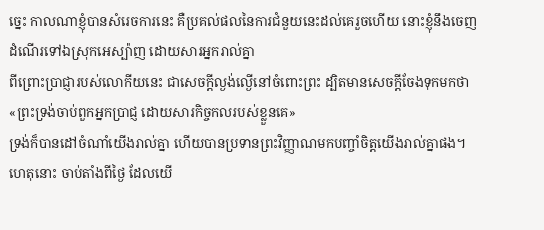ច្នេះ កាលណាខ្ញុំបានសំរេចការនេះ គឺប្រគល់ផលនៃការជំនួយនេះដល់គេរួចហើយ នោះខ្ញុំនឹងចេញដំណើរទៅឯស្រុកអេស្ប៉ាញ ដោយសារអ្នករាល់គ្នា
ពីព្រោះប្រាជ្ញារបស់លោកីយនេះ ជាសេចក្ដីល្ងង់ល្ងើនៅចំពោះព្រះ ដ្បិតមានសេចក្ដីចែងទុកមកថា «ព្រះទ្រង់ចាប់ពួកអ្នកប្រាជ្ញ ដោយសារកិច្ចកលរបស់ខ្លួនគេ»
ទ្រង់ក៏បានដៅចំណាំយើងរាល់គ្នា ហើយបានប្រទានព្រះវិញ្ញាណមកបញ្ចាំចិត្តយើងរាល់គ្នាផង។
ហេតុនោះ ចាប់តាំងពីថ្ងៃ ដែលយើ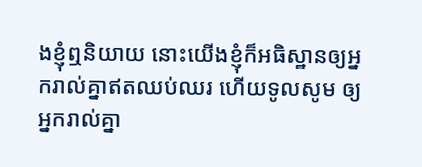ងខ្ញុំឮនិយាយ នោះយើងខ្ញុំក៏អធិស្ឋានឲ្យអ្នករាល់គ្នាឥតឈប់ឈរ ហើយទូលសូម ឲ្យអ្នករាល់គ្នា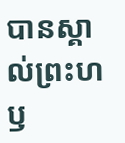បានស្គាល់ព្រះហឫ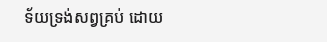ទ័យទ្រង់សព្វគ្រប់ ដោយ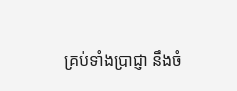គ្រប់ទាំងប្រាជ្ញា នឹងចំ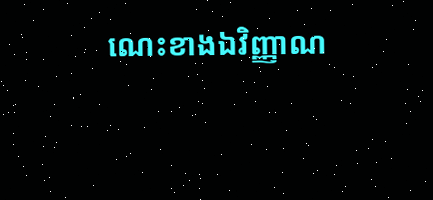ណេះខាងឯវិញ្ញាណ